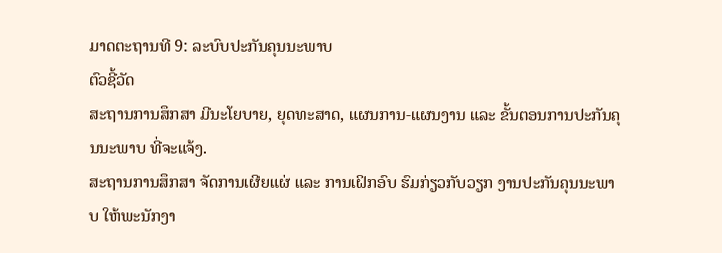ມາດຕະຖານທີ 9: ລະບົບປະກັນຄຸນນະພາບ
ຕົວຊີ້ວັດ
ສະຖານການສຶກສາ ມີນະໂຍບາຍ, ຍຸດທະສາດ, ແຜນການ-ແຜນງານ ແລະ ຂັ້ນຕອນການປະກັນຄຸນນະພາບ ທີ່ຈະແຈ້ງ.
ສະຖານການສຶກສາ ຈັດການເຜີຍແຜ່ ແລະ ການເຝິກອົບ ຮົມກ່ຽວກັບວຽກ ງານປະກັນຄຸນນະພາບ ໃຫ້ພະນັກງາ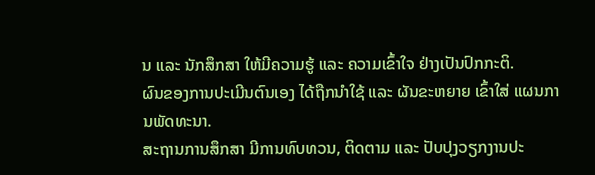ນ ແລະ ນັກສຶກສາ ໃຫ້ມີຄວາມຮູ້ ແລະ ຄວາມເຂົ້າໃຈ ຢ່າງເປັນປົກກະຕິ.
ຜົນຂອງການປະເມີນຕົນເອງ ໄດ້ຖືກນໍາໃຊ້ ແລະ ຜັນຂະຫຍາຍ ເຂົ້າໃສ່ ແຜນການພັດທະນາ.
ສະຖານການສຶກສາ ມີການທົບທວນ, ຕິດຕາມ ແລະ ປັບປຸງວຽກງານປະ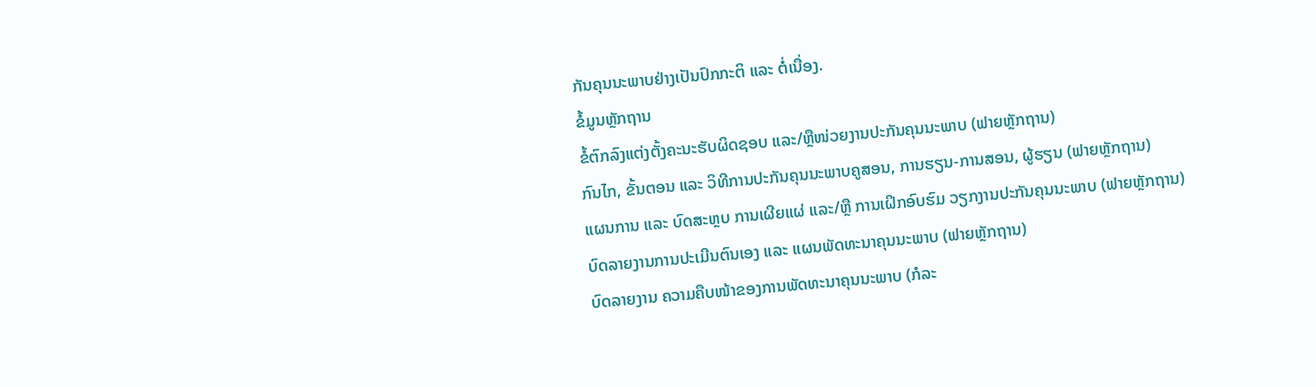ກັນຄຸນນະພາບຢ່າງເປັນປົກກະຕິ ແລະ ຕໍ່ເນື່ອງ.
ຂໍ້ມູນຫຼັກຖານ
ຂໍ້ຕົກລົງແຕ່ງຕັ້ງຄະນະຮັບຜິດຊອບ ແລະ/ຫຼືໜ່ວຍງານປະກັນຄຸນນະພາບ (ຟາຍຫຼັກຖານ)
ກົນໄກ, ຂັ້ນຕອນ ແລະ ວິທີການປະກັນຄຸນນະພາບຄູສອນ, ການຮຽນ-ການສອນ, ຜູ້ຮຽນ (ຟາຍຫຼັກຖານ)
ແຜນການ ແລະ ບົດສະຫຼບ ການເຜີຍແຜ່ ແລະ/ຫຼື ການເຝິກອົບຮົມ ວຽກງານປະກັນຄຸນນະພາບ (ຟາຍຫຼັກຖານ)
ບົດລາຍງານການປະເມີນຕົນເອງ ແລະ ແຜນພັດທະນາຄຸນນະພາບ (ຟາຍຫຼັກຖານ)
ບົດລາຍງານ ຄວາມຄືບໜ້າຂອງການພັດທະນາຄຸນນະພາບ (ກໍລະ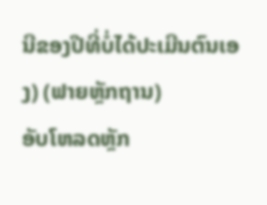ນີຂອງປີທີ່ບໍ່ໄດ້ປະເມີນຕົນເອງ) (ຟາຍຫຼັກຖານ)
ອັບໂຫລດຫຼັກ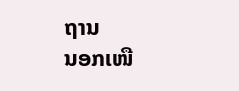ຖານ
ນອກເໜື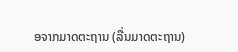ອຈາກມາດຕະຖານ (ລື່ນມາດຕະຖານ)